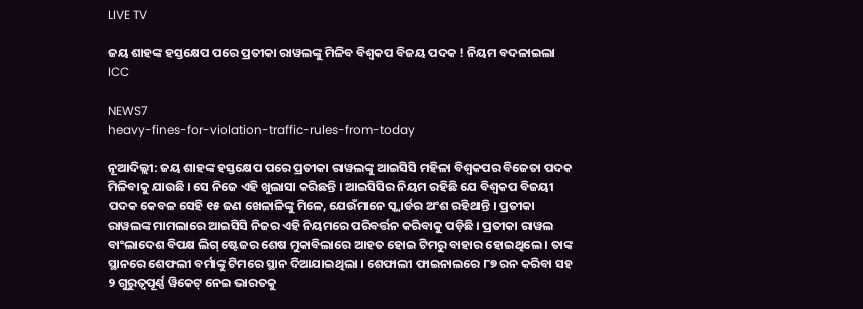LIVE TV

ଜୟ ଶାହଙ୍କ ହସ୍ତକ୍ଷେପ ପରେ ପ୍ରତୀକା ରାୱଲଙ୍କୁ ମିଳିବ ବିଶ୍ୱକପ ବିଜୟ ପଦକ ! ନିୟମ ବଦଳାଇଲା ICC

NEWS7
heavy-fines-for-violation-traffic-rules-from-today

ନୂଆଦିଲ୍ଲୀ: ଜୟ ଶାହଙ୍କ ହସ୍ତକ୍ଷେପ ପରେ ପ୍ରତୀକା ରାୱଲଙ୍କୁ ଆଇସିସି ମହିଳା ବିଶ୍ୱକପର ବିଜେତା ପଦକ ମିଳିବାକୁ ଯାଉଛି । ସେ ନିଜେ ଏହି ଖୁଲାସା କରିଛନ୍ତି । ଆଇସିସିର ନିୟମ ରହିଛି ଯେ ବିଶ୍ୱକପ ବିଜୟୀ ପଦକ କେବଳ ସେହି ୧୫ ଜଣ ଖେଳାଳିଙ୍କୁ ମିଳେ, ଯେଉଁମାନେ ସ୍କ୍ୱାର୍ଡର ଅଂଶ ରହିଥାନ୍ତି । ପ୍ରତୀକା ରାୱଲଙ୍କ ମାମଲାରେ ଆଇସିସି ନିଜର ଏହି ନିୟମରେ ପରିବର୍ତ୍ତନ କରିବାକୁ ପଡ଼ିଛି । ପ୍ରତୀକା ରାୱଲ ବାଂଲାଦେଶ ବିପକ୍ଷ ଲିଗ୍ ଷ୍ଟେଜର ଶେଷ ମୁକାବିଲାରେ ଆହତ ହୋଇ ଟିମରୁ ବାହାର ହୋଇଥିଲେ । ତାଙ୍କ ସ୍ଥାନରେ ଶେଫଲୀ ବର୍ମାଙ୍କୁ ଟିମରେ ସ୍ଥାନ ଦିଆଯାଇଥିଲା । ଶେଫାଲୀ ଫାଇନାଲରେ ୮୭ ରନ କରିବା ସହ ୨ ଗୁରୁତ୍ୱପୂର୍ଣ୍ଣ ୱିକେଟ୍ ନେଇ ଭାରତକୁ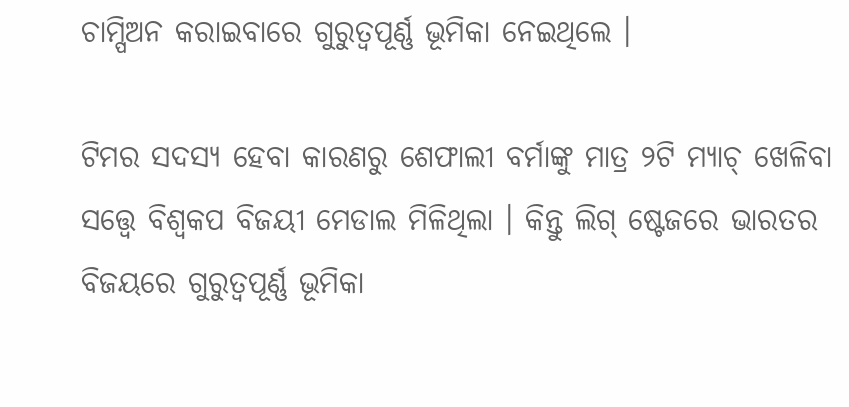ଚାମ୍ପିଅନ କରାଇବାରେ ଗୁରୁତ୍ୱପୂର୍ଣ୍ଣ ଭୂମିକା ନେଇଥିଲେ ।

ଟିମର ସଦସ୍ୟ ହେବା କାରଣରୁ ଶେଫାଲୀ ବର୍ମାଙ୍କୁ ମାତ୍ର ୨ଟି ମ୍ୟାଚ୍ ଖେଳିବା ସତ୍ତ୍ୱେ ବିଶ୍ୱକପ ବିଜୟୀ ମେଡାଲ ମିଳିଥିଲା । କିନ୍ତୁ ଲିଗ୍ ଷ୍ଟେଜରେ ଭାରତର ବିଜୟରେ ଗୁରୁତ୍ୱପୂର୍ଣ୍ଣ ଭୂମିକା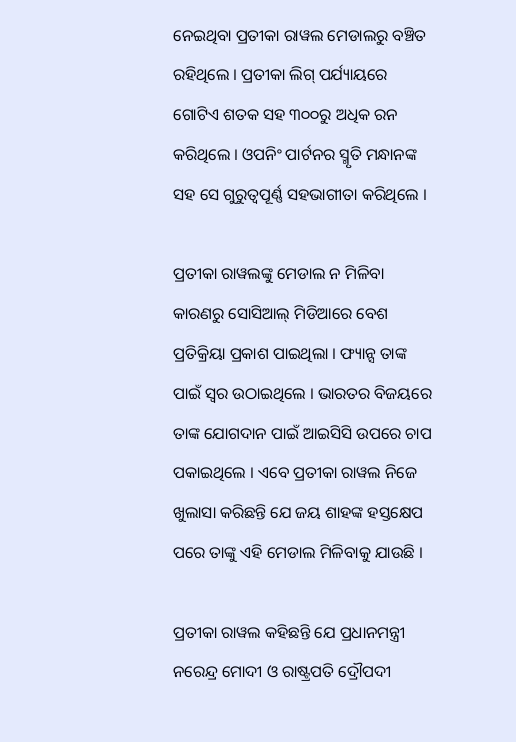ନେଇଥିବା ପ୍ରତୀକା ରାୱଲ ମେଡାଲରୁ ବଞ୍ଚିତ ରହିଥିଲେ । ପ୍ରତୀକା ଲିଗ୍ ପର୍ଯ୍ୟାୟରେ ଗୋଟିଏ ଶତକ ସହ ୩୦୦ରୁ ଅଧିକ ରନ କରିଥିଲେ । ଓପନିଂ ପାର୍ଟନର ସ୍ମୃତି ମନ୍ଧାନଙ୍କ ସହ ସେ ଗୁରୁତ୍ୱପୂର୍ଣ୍ଣ ସହଭାଗୀତା କରିଥିଲେ ।

ପ୍ରତୀକା ରାୱଲଙ୍କୁ ମେଡାଲ ନ ମିଳିବା କାରଣରୁ ସୋସିଆଲ୍ ମିଡିଆରେ ବେଶ ପ୍ରତିକ୍ରିୟା ପ୍ରକାଶ ପାଇଥିଲା । ଫ୍ୟାନ୍ସ ତାଙ୍କ ପାଇଁ ସ୍ୱର ଉଠାଇଥିଲେ । ଭାରତର ବିଜୟରେ ତାଙ୍କ ଯୋଗଦାନ ପାଇଁ ଆଇସିସି ଉପରେ ଚାପ ପକାଇଥିଲେ । ଏବେ ପ୍ରତୀକା ରାୱଲ ନିଜେ ଖୁଲାସା କରିଛନ୍ତି ଯେ ଜୟ ଶାହଙ୍କ ହସ୍ତକ୍ଷେପ ପରେ ତାଙ୍କୁ ଏହି ମେଡାଲ ମିଳିବାକୁ ଯାଉଛି ।

ପ୍ରତୀକା ରାୱଲ କହିଛନ୍ତି ଯେ ପ୍ରଧାନମନ୍ତ୍ରୀ ନରେନ୍ଦ୍ର ମୋଦୀ ଓ ରାଷ୍ଟ୍ରପତି ଦ୍ରୌପଦୀ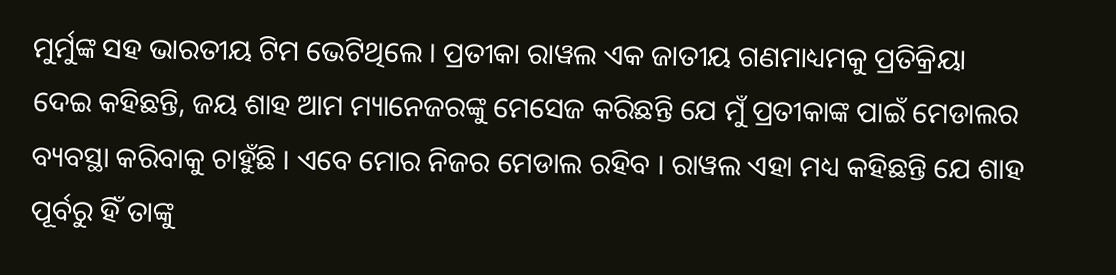ମୁର୍ମୁଙ୍କ ସହ ଭାରତୀୟ ଟିମ ଭେଟିଥିଲେ । ପ୍ରତୀକା ରାୱଲ ଏକ ଜାତୀୟ ଗଣମାଧ୍ୟମକୁ ପ୍ରତିକ୍ରିୟା ଦେଇ କହିଛନ୍ତି, ଜୟ ଶାହ ଆମ ମ୍ୟାନେଜରଙ୍କୁ ମେସେଜ କରିଛନ୍ତି ଯେ ମୁଁ ପ୍ରତୀକାଙ୍କ ପାଇଁ ମେଡାଲର ବ୍ୟବସ୍ଥା କରିବାକୁ ଚାହୁଁଛି । ଏବେ ମୋର ନିଜର ମେଡାଲ ରହିବ । ରାୱଲ ଏହା ମଧ୍ୟ କହିଛନ୍ତି ଯେ ଶାହ ପୂର୍ବରୁ ହିଁ ତାଙ୍କୁ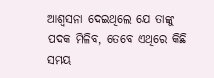ଆଶ୍ୱସନା ଦେଇଥିଲେ ଯେ ତାଙ୍କୁ ପଦକ ମିଳିବ, ତେବେ ଏଥିରେ କିଛି ସମୟ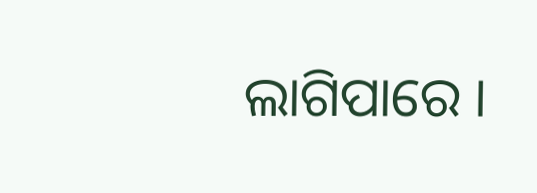ଲାଗିପାରେ ।